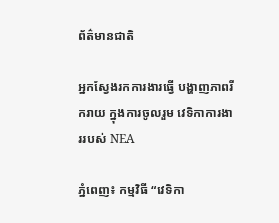ព័ត៌មានជាតិ

អ្នកស្វែងរកការងារធ្វើ បង្ហាញភាពរីករាយ ក្នុងការចូលរួម វេទិកាការងាររបស់ NEA

ភ្នំពេញ៖ កម្មវិធី “វេទិកា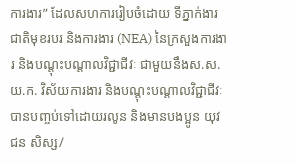ការងារ” ដែលសហការរៀបចំដោយ ទីភ្នាក់ងារជាតិមុខរបរ និងការងារ (NEA) នៃក្រសួងការងារ និងបណ្តុះបណ្តាលវិជ្ជាជីវៈ ជាមួយនឹងស.ស.យ.ក. វិស័យការងារ និងបណ្តុះបណ្តាលវិជ្ជាជីវៈ បានបញ្ចប់ទៅដោយរលូន និងមានបងប្អូន យុវជន សិស្ស/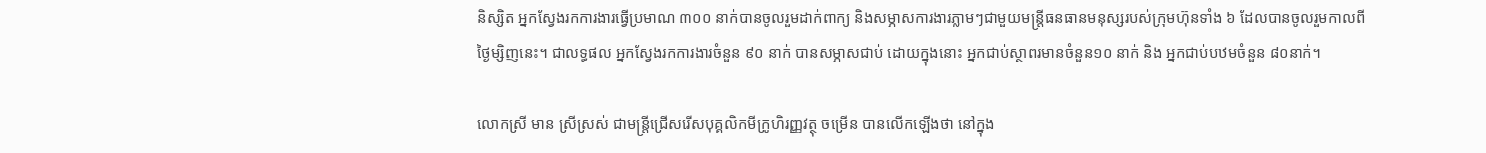និស្សិត អ្នកស្វែងរកការងារធ្វើប្រមាណ ៣០០ នាក់បានចូលរួមដាក់ពាក្យ និងសម្ភាសការងារភ្លាមៗជាមួយមន្ត្រីធនធានមនុស្សរបស់ក្រុមហ៊ុនទាំង ៦ ដែលបានចូលរួមកាលពីថ្ងៃម្សិញនេះ។ ជាលទ្ធផល អ្នកស្វែងរកការងារចំនួន ៩០ នាក់ បានសម្ភាសជាប់ ដោយក្នុងនោះ អ្នកជាប់ស្ថាពរមានចំនួន១០ នាក់ និង អ្នកជាប់បឋមចំនួន ៨០នាក់។

លោកស្រី មាន ស្រីស្រស់ ជាមន្ត្រីជ្រើសរើសបុគ្គលិកមីក្រូហិរញ្ញវត្ថុ ចម្រើន បានលើកឡើងថា នៅក្នុង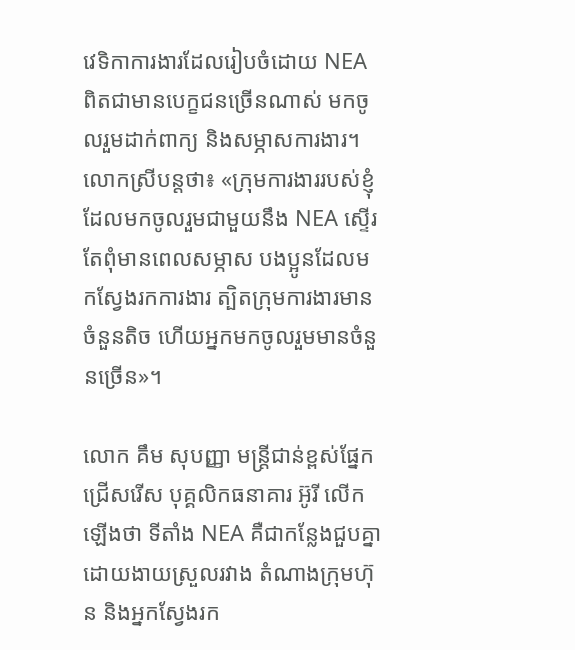វេទិកាការងារដែលរៀបចំដោយ NEA ពិតជាមានបេក្ខជនច្រើនណាស់ មកចូលរួមដាក់ពាក្យ និងសម្ភាសការងារ។ លោកស្រីបន្តថា៖ «ក្រុមការងាររបស់ខ្ញុំ ដែលមកចូលរួមជាមួយនឹង NEA ស្ទើរតែពុំមានពេលសម្ភាស បងប្អូនដែលមកស្វែងរកការងារ ត្បិតក្រុមការងារមានចំនួនតិច ហើយអ្នកមកចូលរួមមានចំនួនច្រើន»។

លោក គឹម សុបញ្ញា មន្ត្រីជាន់ខ្ពស់ផ្នែកជ្រើសរើស បុគ្គលិកធនាគារ អ៊ូរី លើកឡើងថា ទីតាំង NEA គឺជាកន្លែងជួបគ្នាដោយងាយស្រួលរវាង តំណាងក្រុមហ៊ុន និងអ្នកស្វែងរក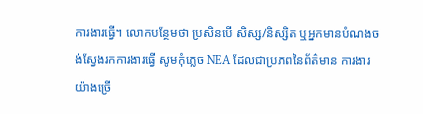ការងារធ្វើ។ លោកបន្ថែមថា ប្រសិនបើ សិស្ស/និស្សិត ឬអ្នកមានបំណងចង់ស្វែងរកការងារធ្វើ សូមកុំភ្លេច NEA ដែលជាប្រភពនៃព័ត៌មាន ការងារយ៉ាងច្រើ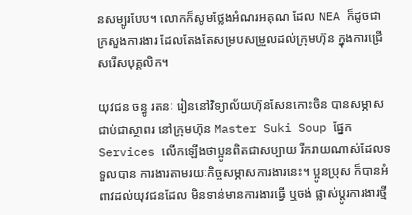នសម្បូរបែប។ លោកក៏សូមថ្លែងអំណរអគុណ ដែល NEA ក៏ដូចជាក្រសួងការងារ ដែលតែងតែសម្របសម្រួលដល់ក្រុមហ៊ុន ក្នុងការជ្រើសរើសបុគ្គលិក។

យុវជន ចន្ធូ រតនៈ រៀននៅវិទ្យាល័យហ៊ុនសែនកោះចិន បានសម្ភាសជាប់ជាស្ថាពរ នៅក្រុមហ៊ុន Master Suki Soup ផ្នែក Services លើកឡើងថាប្អូនពិតជាសប្បាយ រីករាយណាស់ដែលទទួលបាន ការងារតាមរយៈកិច្ចសម្ភាសការងារនេះ។ ប្អូនប្រុស ក៏បានអំពាវដល់យុវជនដែល មិនទាន់មានការងារធ្វើ ឬចង់ ផ្លាស់ប្ដូរការងារថ្មី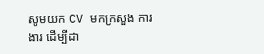សូមយក CV មកក្រសួង ការងារ ដើម្បីដា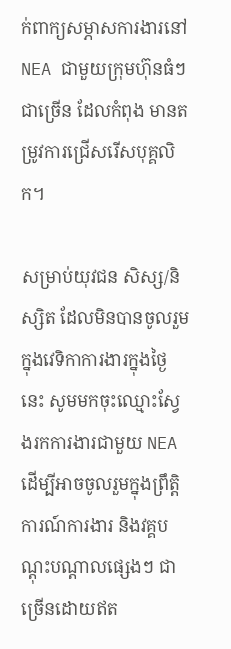ក់ពាក្យសម្ភាសការងារនៅ NEA ជាមួយក្រុមហ៊ុនធំៗជាច្រើន ដែលកំពុង មានតម្រូវការជ្រើសរើសបុគ្គលិក។

សម្រាប់យុវជន សិស្ស/និស្សិត ដែលមិនបានចូលរួម ក្នុងវេទិកាការងារក្នុងថ្ងៃនេះ សូមមកចុះឈ្មោះស្វែងរកការងារជាមួយ NEA ដើម្បីអាចចូលរួមក្នុងព្រឹត្តិការណ៍ការងារ និងវគ្គបណ្តុះបណ្តាលផ្សេងៗ ជាច្រើនដោយឥត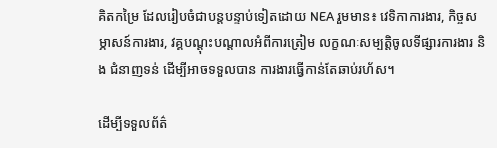គិតកម្រៃ ដែលរៀបចំជាបន្តបន្ទាប់ទៀតដោយ NEA រួមមាន៖ វេទិកាការងារ, កិច្ចសម្ភាសន៍ការងារ, វគ្គបណ្តុះបណ្តាលអំពីការត្រៀម លក្ខណៈសម្បត្តិចូលទីផ្សារការងារ និង ជំនាញទន់ ដើម្បីអាចទទួលបាន ការងារធ្វើកាន់តែឆាប់រហ័ស។

ដើម្បីទទួលព័ត៌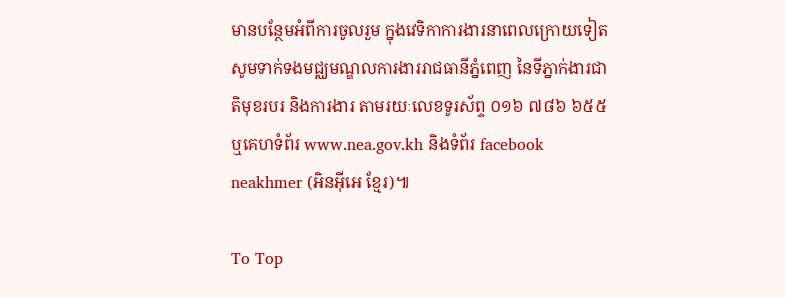មានបន្ថែមអំពីការចូលរួម ក្នុងវេទិកាការងារនាពេលក្រោយទៀត សូមទាក់ទងមជ្ឈមណ្ឌលការងាររាជធានីភ្នំពេញ នៃទីភ្នាក់ងារជាតិមុខរបរ និងការងារ តាមរយៈលេខទូរស័ព្ទ ០១៦ ៧៨៦ ៦៥៥ ឬគេហទំព័រ www.nea.gov.kh និងទំព័រ facebook neakhmer (អិនអ៊ីអេ ខ្មែរ)៕

To Top